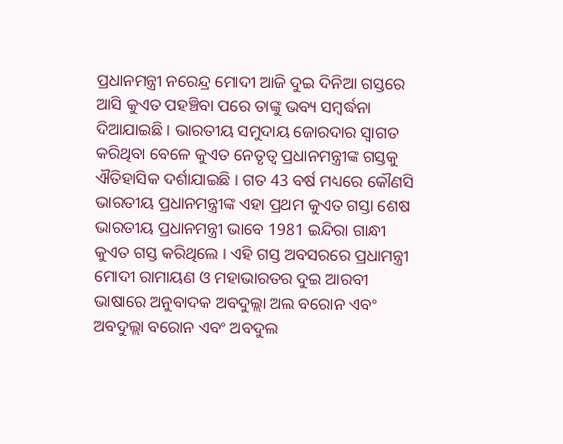ପ୍ରଧାନମନ୍ତ୍ରୀ ନରେନ୍ଦ୍ର ମୋଦୀ ଆଜି ଦୁଇ ଦିନିଆ ଗସ୍ତରେ ଆସି କୁଏତ ପହଞ୍ଚିବା ପରେ ତାଙ୍କୁ ଭବ୍ୟ ସମ୍ବର୍ଦ୍ଧନା ଦିଆଯାଇଛି । ଭାରତୀୟ ସମୁଦାୟ ଜୋରଦାର ସ୍ବାଗତ କରିଥିବା ବେଳେ କୁଏତ ନେତୃତ୍ବ ପ୍ରଧାନମନ୍ତ୍ରୀଙ୍କ ଗସ୍ତକୁ ଐତିହାସିକ ଦର୍ଶାଯାଇଛି । ଗତ 43 ବର୍ଷ ମଧ୍ୟରେ କୌଣସି ଭାରତୀୟ ପ୍ରଧାନମନ୍ତ୍ରୀଙ୍କ ଏହା ପ୍ରଥମ କୁଏତ ଗସ୍ତା ଶେଷ ଭାରତୀୟ ପ୍ରଧାନମନ୍ତ୍ରୀ ଭାବେ 1981 ଇନ୍ଦିରା ଗାନ୍ଧୀ କୁଏତ ଗସ୍ତ କରିଥିଲେ । ଏହି ଗସ୍ତ ଅବସରରେ ପ୍ରଧାମନ୍ତ୍ରୀ ମୋଦୀ ରାମାୟଣ ଓ ମହାଭାରତର ଦୁଇ ଆରବୀ ଭାଷାରେ ଅନୁବାଦକ ଅବଦୁଲ୍ଲା ଅଲ ବରୋନ ଏବଂ ଅବଦୁଲ୍ଲା ବରୋନ ଏବଂ ଅବଦୁଲ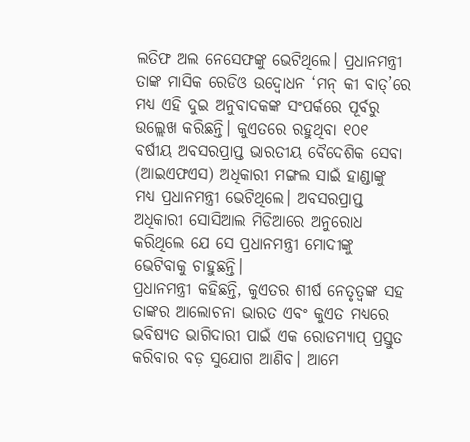ଲତିଫ ଅଲ ନେସେଫଙ୍କୁ ଭେଟିଥିଲେ। ପ୍ରଧାନମନ୍ତ୍ରୀ ତାଙ୍କ ମାସିକ ରେଡିଓ ଉଦ୍ବୋଧନ ‘ମନ୍ କୀ ବାତ୍’ରେ ମଧ୍ୟ ଏହି ଦୁଇ ଅନୁବାଦକଙ୍କ ସଂପର୍କରେ ପୂର୍ବରୁ ଉଲ୍ଲେଖ କରିଛନ୍ତି। କୁଏତରେ ରହୁଥିବା ୧୦୧ ବର୍ଷୀୟ ଅବସରପ୍ରାପ୍ତ ଭାରତୀୟ ବୈଦେଶିକ ସେବା (ଆଇଏଫଏସ) ଅଧିକାରୀ ମଙ୍ଗଲ ସାଇଁ ହାଣ୍ଡାଙ୍କୁ ମଧ୍ୟ ପ୍ରଧାନମନ୍ତ୍ରୀ ଭେଟିଥିଲେ। ଅବସରପ୍ରାପ୍ତ ଅଧିକାରୀ ସୋସିଆଲ ମିଡିଆରେ ଅନୁରୋଧ କରିଥିଲେ ଯେ ସେ ପ୍ରଧାନମନ୍ତ୍ରୀ ମୋଦୀଙ୍କୁ ଭେଟିବାକୁ ଚାହୁଛନ୍ତି।
ପ୍ରଧାନମନ୍ତ୍ରୀ କହିଛନ୍ତି, କୁଏତର ଶୀର୍ଷ ନେତୃତ୍ୱଙ୍କ ସହ ତାଙ୍କର ଆଲୋଚନା ଭାରତ ଏବଂ କୁଏତ ମଧ୍ୟରେ ଭବିଷ୍ୟତ ଭାଗିଦାରୀ ପାଇଁ ଏକ ରୋଡମ୍ୟାପ୍ ପ୍ରସ୍ତୁତ କରିବାର ବଡ଼ ସୁଯୋଗ ଆଣିବ। ଆମେ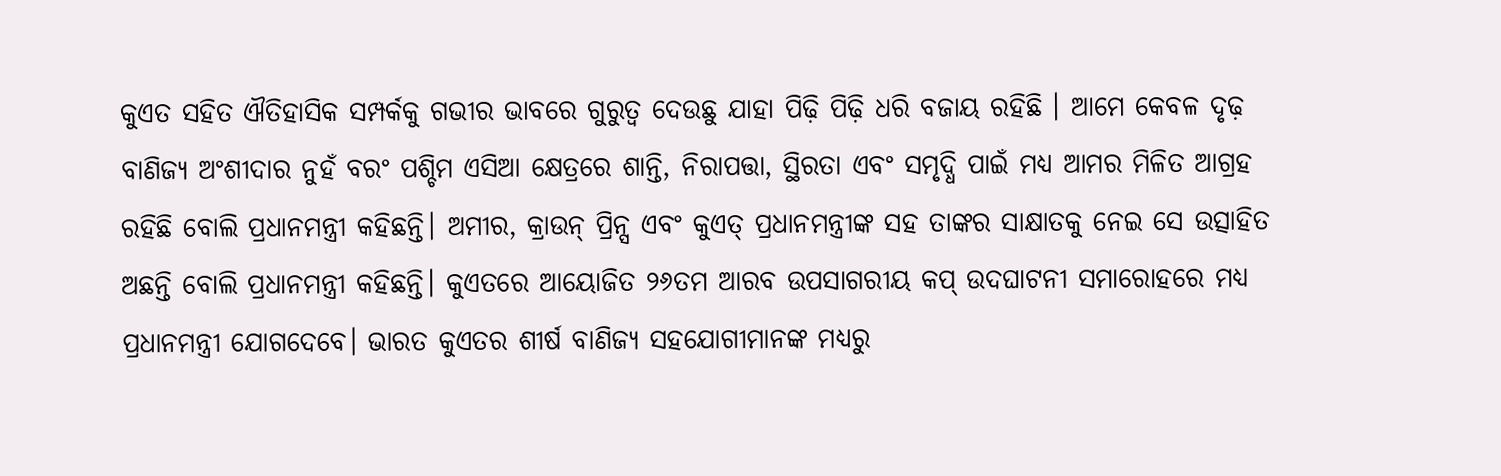କୁଏତ ସହିତ ଐତିହାସିକ ସମ୍ପର୍କକୁ ଗଭୀର ଭାବରେ ଗୁରୁତ୍ୱ ଦେଉଛୁ ଯାହା ପିଢ଼ି ପିଢ଼ି ଧରି ବଜାୟ ରହିଛି । ଆମେ କେବଳ ଦୃଢ଼ ବାଣିଜ୍ୟ ଅଂଶୀଦାର ନୁହଁ ବରଂ ପଶ୍ଚିମ ଏସିଆ କ୍ଷେତ୍ରରେ ଶାନ୍ତି, ନିରାପତ୍ତା, ସ୍ଥିରତା ଏବଂ ସମୃଦ୍ଧି ପାଇଁ ମଧ୍ୟ ଆମର ମିଳିତ ଆଗ୍ରହ ରହିଛି ବୋଲି ପ୍ରଧାନମନ୍ତ୍ରୀ କହିଛନ୍ତି। ଅମୀର, କ୍ରାଉନ୍ ପ୍ରିନ୍ସ ଏବଂ କୁଏତ୍ ପ୍ରଧାନମନ୍ତ୍ରୀଙ୍କ ସହ ତାଙ୍କର ସାକ୍ଷାତକୁ ନେଇ ସେ ଉତ୍ସାହିତ ଅଛନ୍ତି ବୋଲି ପ୍ରଧାନମନ୍ତ୍ରୀ କହିଛନ୍ତି। କୁଏତରେ ଆୟୋଜିତ ୨୬ତମ ଆରବ ଉପସାଗରୀୟ କପ୍ ଉଦଘାଟନୀ ସମାରୋହରେ ମଧ୍ୟ ପ୍ରଧାନମନ୍ତ୍ରୀ ଯୋଗଦେବେ। ଭାରତ କୁଏତର ଶୀର୍ଷ ବାଣିଜ୍ୟ ସହଯୋଗୀମାନଙ୍କ ମଧ୍ୟରୁ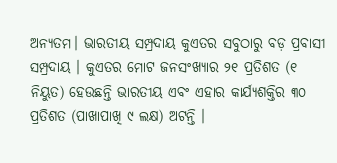ଅନ୍ୟତମ। ଭାରତୀୟ ସମ୍ପ୍ରଦାୟ କୁଏତର ସବୁଠାରୁ ବଡ଼ ପ୍ରବାସୀ ସମ୍ପ୍ରଦାୟ । କୁଏତର ମୋଟ ଜନସଂଖ୍ୟାର ୨୧ ପ୍ରତିଶତ (୧ ନିୟୁତ) ହେଉଛନ୍ତି ଭାରତୀୟ ଏବଂ ଏହାର କାର୍ଯ୍ୟଶକ୍ତିର ୩୦ ପ୍ରତିଶତ (ପାଖାପାଖି ୯ ଲକ୍ଷ) ଅଟନ୍ତି ।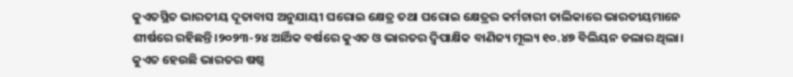କୁଏତସ୍ଥିତ ଭାରତୀୟ ଦୂତାବାସ ଅନୁଯାୟୀ ଘରୋଇ କ୍ଷେତ୍ର ତଥା ଘରୋଇ କ୍ଷେତ୍ରର କର୍ମଚାରୀ ତାଲିକାରେ ଭାରତୀୟମାନେ ଶୀର୍ଷରେ ରହିଛନ୍ତି।୨୦୨୩-୨୪ ଆର୍ଥିକ ବର୍ଷରେ କୁଏତ ଓ ଭାରତର ଦ୍ୱିପାକ୍ଷିକ ବାଣିଜ୍ୟ ମୂଲ୍ୟ ୧୦.୪୭ ବିଲିୟନ ଡଲାର ଥିଲା। କୁଏତ ହେଉଛି ଭାରତର ଷଷ୍ଠ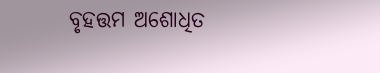ବୃହତ୍ତମ ଅଶୋଧିତ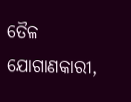ତୈଳ ଯୋଗାଣକାରୀ,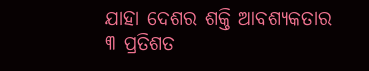ଯାହା ଦେଶର ଶକ୍ତି ଆବଶ୍ୟକତାର ୩ ପ୍ରତିଶତ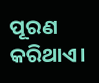ପୂରଣ କରିଥାଏ।